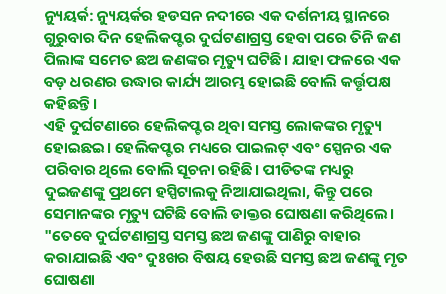ନ୍ୟୁୟର୍କ: ନ୍ୟୁୟର୍କର ହଡସନ ନଦୀରେ ଏକ ଦର୍ଶନୀୟ ସ୍ଥାନରେ ଗୁରୁବାର ଦିନ ହେଲିକପ୍ଟର ଦୁର୍ଘଟଣାଗ୍ରସ୍ତ ହେବା ପରେ ତିନି ଜଣ ପିଲାଙ୍କ ସମେତ ଛଅ ଜଣଙ୍କର ମୃତ୍ୟୁ ଘଟିଛି। ଯାହା ଫଳରେ ଏକ ବଡ଼ ଧରଣର ଉଦ୍ଧାର କାର୍ଯ୍ୟ ଆରମ୍ଭ ହୋଇଛି ବୋଲି କର୍ତ୍ତୃପକ୍ଷ କହିଛନ୍ତି।
ଏହି ଦୁର୍ଘଟଣାରେ ହେଲିକପ୍ଟର ଥିବା ସମସ୍ତ ଲୋକଙ୍କର ମୃତ୍ୟୁ ହୋଇଛଇ। ହେଲିକପ୍ଟର ମଧ୍ୟରେ ପାଇଲଟ୍ ଏବଂ ସ୍ପେନର ଏକ ପରିବାର ଥିଲେ ବୋଲି ସୂଚନା ରହିଛି। ପୀଡିତଙ୍କ ମଧ୍ୟରୁ ଦୁଇଜଣଙ୍କୁ ପ୍ରଥମେ ହସ୍ପିଟାଲକୁ ନିଆଯାଇଥିଲା, କିନ୍ତୁ ପରେ ସେମାନଙ୍କର ମୃତ୍ୟୁ ଘଟିଛି ବୋଲି ଡାକ୍ତର ଘୋଷଣା କରିଥିଲେ।
"ତେବେ ଦୁର୍ଘଟଣାଗ୍ରସ୍ତ ସମସ୍ତ ଛଅ ଜଣଙ୍କୁ ପାଣିରୁ ବାହାର କରାଯାଇଛି ଏବଂ ଦୁଃଖର ବିଷୟ ହେଉଛି ସମସ୍ତ ଛଅ ଜଣଙ୍କୁ ମୃତ ଘୋଷଣା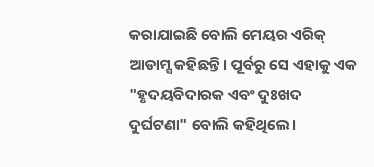କରାଯାଇଛି ବୋଲି ମେୟର ଏରିକ୍ ଆଡାମ୍ସ କହିଛନ୍ତି। ପୂର୍ବରୁ ସେ ଏହାକୁ ଏକ "ହୃଦୟବିଦାରକ ଏବଂ ଦୁଃଖଦ ଦୁର୍ଘଟଣା" ବୋଲି କହିଥିଲେ।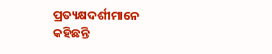ପ୍ରତ୍ୟକ୍ଷଦର୍ଶୀମାନେ କହିଛନ୍ତି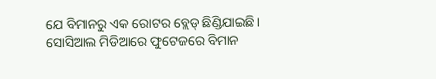ଯେ ବିମାନରୁ ଏକ ରୋଟର ବ୍ଲେଡ୍ ଛିଣ୍ଡିଯାଇଛି। ସୋସିଆଲ ମିଡିଆରେ ଫୁଟେଜରେ ବିମାନ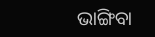ଭାଙ୍ଗିବା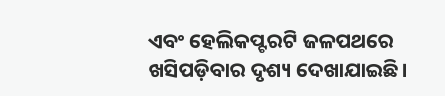ଏବଂ ହେଲିକପ୍ଟରଟି ଜଳପଥରେ ଖସିପଡ଼ିବାର ଦୃଶ୍ୟ ଦେଖାଯାଇଛି।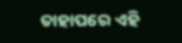ତାହାପରେ ଏହି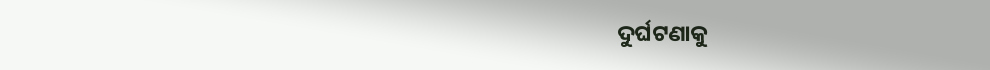ଦୁର୍ଘଟଣାକୁ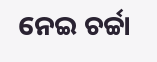ନେଇ ଚର୍ଚ୍ଚା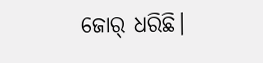ଜୋର୍ ଧରିଛି।